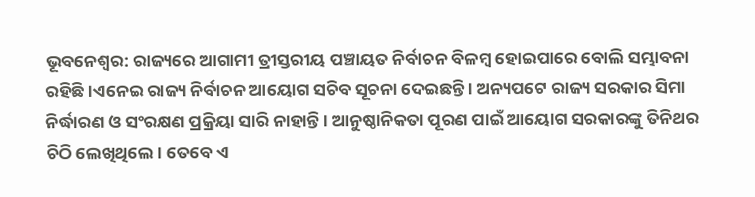ଭୂବନେଶ୍ବର: ରାଜ୍ୟରେ ଆଗାମୀ ତ୍ରୀସ୍ତରୀୟ ପଞ୍ଚାୟତ ନିର୍ବାଚନ ବିଳମ୍ବ ହୋଇପାରେ ବୋଲି ସମ୍ଭାବନା ରହିଛି ।ଏନେଇ ରାଜ୍ୟ ନିର୍ବାଚନ ଆୟୋଗ ସଚିବ ସୂଚନା ଦେଇଛନ୍ତି । ଅନ୍ୟପଟେ ରାଜ୍ୟ ସରକାର ସିମା ନିର୍ଦ୍ଧାରଣ ଓ ସଂରକ୍ଷଣ ପ୍ରକ୍ରିୟା ସାରି ନାହାନ୍ତି । ଆନୁଷ୍ଠାନିକତା ପୂରଣ ପାଇଁ ଆୟୋଗ ସରକାରଙ୍କୁ ତିନିଥର ଚିଠି ଲେଖିଥିଲେ। ତେବେ ଏ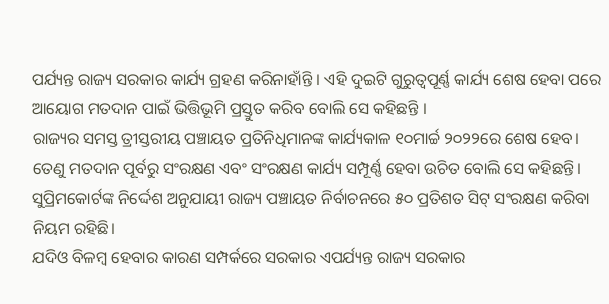ପର୍ଯ୍ୟନ୍ତ ରାଜ୍ୟ ସରକାର କାର୍ଯ୍ୟ ଗ୍ରହଣ କରିନାହାଁନ୍ତି । ଏହି ଦୁଇଟି ଗୁରୁତ୍ୱପୂର୍ଣ୍ଣ କାର୍ଯ୍ୟ ଶେଷ ହେବା ପରେ ଆୟୋଗ ମତଦାନ ପାଇଁ ଭିତ୍ତିଭୂମି ପ୍ରସ୍ତୁତ କରିବ ବୋଲି ସେ କହିଛନ୍ତି ।
ରାଜ୍ୟର ସମସ୍ତ ତ୍ରୀସ୍ତରୀୟ ପଞ୍ଚାୟତ ପ୍ରତିନିଧିମାନଙ୍କ କାର୍ଯ୍ୟକାଳ ୧୦ମାର୍ଚ୍ଚ ୨୦୨୨ରେ ଶେଷ ହେବ। ତେଣୁ ମତଦାନ ପୂର୍ବରୁ ସଂରକ୍ଷଣ ଏବଂ ସଂରକ୍ଷଣ କାର୍ଯ୍ୟ ସମ୍ପୂର୍ଣ୍ଣ ହେବା ଉଚିତ ବୋଲି ସେ କହିଛନ୍ତି। ସୁପ୍ରିମକୋର୍ଟଙ୍କ ନିର୍ଦ୍ଦେଶ ଅନୁଯାୟୀ ରାଜ୍ୟ ପଞ୍ଚାୟତ ନିର୍ବାଚନରେ ୫୦ ପ୍ରତିଶତ ସିଟ୍ ସଂରକ୍ଷଣ କରିବା ନିୟମ ରହିଛି।
ଯଦିଓ ବିଳମ୍ବ ହେବାର କାରଣ ସମ୍ପର୍କରେ ସରକାର ଏପର୍ଯ୍ୟନ୍ତ ରାଜ୍ୟ ସରକାର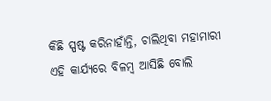କିଛି ସ୍ପଷ୍ଟ କରିନାହାଁନ୍ତି, ଚାଲିଥିବା ମହାମାରୀ ଏହି କାର୍ଯ୍ୟରେ ବିଳମ୍ବ ଆସିଛି ବୋଲି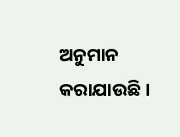ଅନୁମାନ କରାଯାଉଛି ।